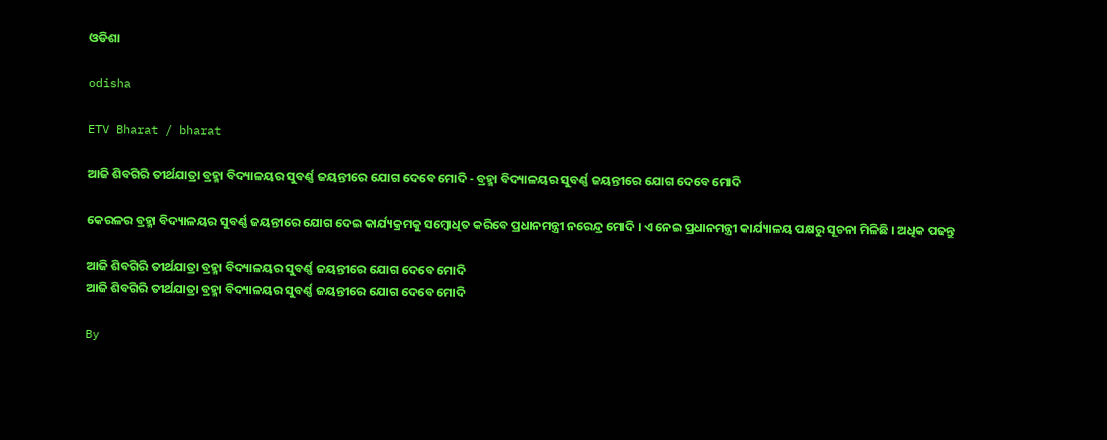ଓଡିଶା

odisha

ETV Bharat / bharat

ଆଜି ଶିବଗିରି ତୀର୍ଥଯାତ୍ରା ବ୍ରହ୍ମା ବିଦ୍ୟାଳୟର ସୁବର୍ଣ୍ଣ ଜୟନ୍ତୀରେ ଯୋଗ ଦେବେ ମୋଦି - ବ୍ରହ୍ମା ବିଦ୍ୟାଳୟର ସୁବର୍ଣ୍ଣ ଜୟନ୍ତୀରେ ଯୋଗ ଦେବେ ମୋଦି

କେରଳର ବ୍ରହ୍ମା ବିଦ୍ୟାଳୟର ସୁବର୍ଣ୍ଣ ଜୟନ୍ତୀରେ ଯୋଗ ଦେଇ କାର୍ଯ୍ୟକ୍ରମକୁ ସମ୍ବୋଧିତ କରିବେ ପ୍ରଧାନମନ୍ତ୍ରୀ ନରେନ୍ଦ୍ର ମୋଦି । ଏ ନେଇ ପ୍ରଧାନମନ୍ତ୍ରୀ କାର୍ଯ୍ୟାଳୟ ପକ୍ଷରୁ ସୂଚନା ମିଳିଛି । ଅଧିକ ପଢନ୍ତୁ

ଆଜି ଶିବଗିରି ତୀର୍ଥଯାତ୍ରା ବ୍ରହ୍ମା ବିଦ୍ୟାଳୟର ସୁବର୍ଣ୍ଣ ଜୟନ୍ତୀରେ ଯୋଗ ଦେବେ ମୋଦି
ଆଜି ଶିବଗିରି ତୀର୍ଥଯାତ୍ରା ବ୍ରହ୍ମା ବିଦ୍ୟାଳୟର ସୁବର୍ଣ୍ଣ ଜୟନ୍ତୀରେ ଯୋଗ ଦେବେ ମୋଦି

By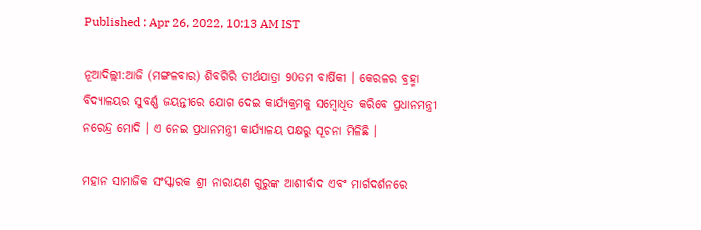Published : Apr 26, 2022, 10:13 AM IST

ନୂଆଦିଲ୍ଲୀ:ଆଜି (ମଙ୍ଗଳବାର) ଶିବଗିରି ତୀର୍ଥଯାତ୍ରା 90ତମ ବାର୍ଷିକୀ । କେରଳର ବ୍ରହ୍ମା ବିଦ୍ୟାଳୟର ସୁବର୍ଣ୍ଣ ଜୟନ୍ତୀରେ ଯୋଗ ଦେଇ କାର୍ଯ୍ୟକ୍ରମକୁ ସମ୍ବୋଧିତ କରିବେ ପ୍ରଧାନମନ୍ତ୍ରୀ ନରେନ୍ଦ୍ର ମୋଦି । ଏ ନେଇ ପ୍ରଧାନମନ୍ତ୍ରୀ କାର୍ଯ୍ୟାଳୟ ପକ୍ଷରୁ ସୂଚନା ମିଳିଛି ।

ମହାନ ସାମାଜିକ ସଂସ୍କାରକ ଶ୍ରୀ ନାରାୟଣ ଗୁରୁଙ୍କ ଆଶୀର୍ବାଦ ଏବଂ ମାର୍ଗଦର୍ଶନରେ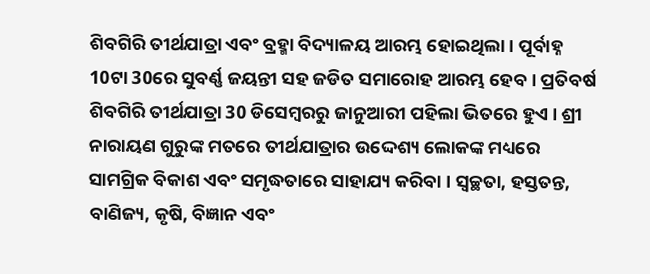ଶିବଗିରି ତୀର୍ଥଯାତ୍ରା ଏବଂ ବ୍ରହ୍ମା ବିଦ୍ୟାଳୟ ଆରମ୍ଭ ହୋଇଥିଲା । ପୂର୍ବାହ୍ନ 10ଟା 30ରେ ସୁବର୍ଣ୍ଣ ଜୟନ୍ତୀ ସହ ଜଡିତ ସମାରୋହ ଆରମ୍ଭ ହେବ । ପ୍ରତିବର୍ଷ ଶିବଗିରି ତୀର୍ଥଯାତ୍ରା 30 ଡିସେମ୍ବରରୁ ଜାନୁଆରୀ ପହିଲା ଭିତରେ ହୁଏ । ଶ୍ରୀ ନାରାୟଣ ଗୁରୁଙ୍କ ମତରେ ତୀର୍ଥଯାତ୍ରାର ଉଦ୍ଦେଶ୍ୟ ଲୋକଙ୍କ ମଧ୍ୟରେ ସାମଗ୍ରିକ ବିକାଶ ଏବଂ ସମୃଦ୍ଧତାରେ ସାହାଯ୍ୟ କରିବା । ସ୍ବଚ୍ଛତା, ହସ୍ତତନ୍ତ, ବାଣିଜ୍ୟ, କୃଷି, ବିଜ୍ଞାନ ଏବଂ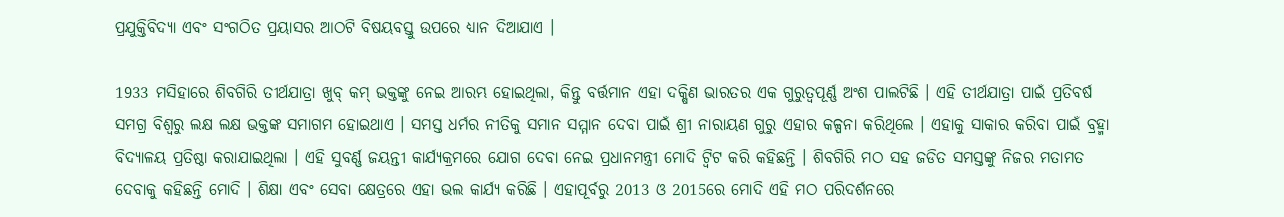ପ୍ରଯୁକ୍ତିବିଦ୍ୟା ଏବଂ ସଂଗଠିତ ପ୍ରୟାସର ଆଠଟି ବିଷୟବସ୍ତୁ ଉପରେ ଧ୍ୟାନ ଦିଆଯାଏ ।

1933 ମସିହାରେ ଶିବଗିରି ତୀର୍ଥଯାତ୍ରା ଖୁବ୍ କମ୍ ଭକ୍ତଙ୍କୁ ନେଇ ଆରମ୍ଭ ହୋଇଥିଲା, କିନ୍ତୁ ବର୍ତ୍ତମାନ ଏହା ଦକ୍ଷିଣ ଭାରତର ଏକ ଗୁରୁତ୍ବପୂର୍ଣ୍ଣ ଅଂଶ ପାଲଟିଛି । ଏହି ତୀର୍ଥଯାତ୍ରା ପାଇଁ ପ୍ରତିବର୍ଷ ସମଗ୍ର ବିଶ୍ବରୁ ଲକ୍ଷ ଲକ୍ଷ ଭକ୍ତଙ୍କ ସମାଗମ ହୋଇଥାଏ । ସମସ୍ତ ଧର୍ମର ନୀତିକୁ ସମାନ ସମ୍ମାନ ଦେବା ପାଇଁ ଶ୍ରୀ ନାରାୟଣ ଗୁରୁ ଏହାର କଳ୍ପନା କରିଥିଲେ । ଏହାକୁ ସାକାର କରିବା ପାଇଁ ବ୍ରହ୍ମା ବିଦ୍ୟାଳୟ ପ୍ରତିଷ୍ଠା କରାଯାଇଥିଲା । ଏହି ସୁବର୍ଣ୍ଣ ଜୟନ୍ତୀ କାର୍ଯ୍ୟକ୍ରମରେ ଯୋଗ ଦେବା ନେଇ ପ୍ରଧାନମନ୍ତ୍ରୀ ମୋଦି ଟ୍ବିଟ କରି କହିଛନ୍ତି । ଶିବଗିରି ମଠ ସହ ଜଡିତ ସମସ୍ତଙ୍କୁ ନିଜର ମତାମତ ଦେବାକୁ କହିଛନ୍ତି ମୋଦି । ଶିକ୍ଷା ଏବଂ ସେବା କ୍ଷେତ୍ରରେ ଏହା ଭଲ କାର୍ଯ୍ୟ କରିଛି । ଏହାପୂର୍ବରୁ 2013 ଓ 2015ରେ ମୋଦି ଏହି ମଠ ପରିଦର୍ଶନରେ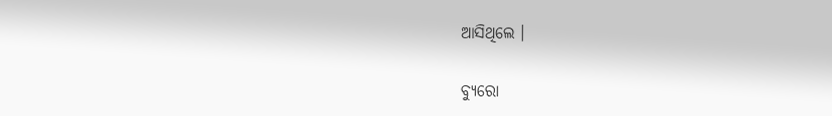ଆସିଥିଲେ ।

ବ୍ୟୁରୋ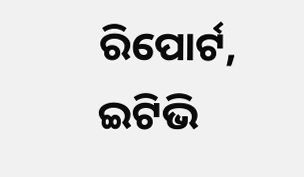ରିପୋର୍ଟ, ଇଟିଭି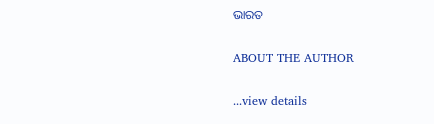ଭାରତ

ABOUT THE AUTHOR

...view details